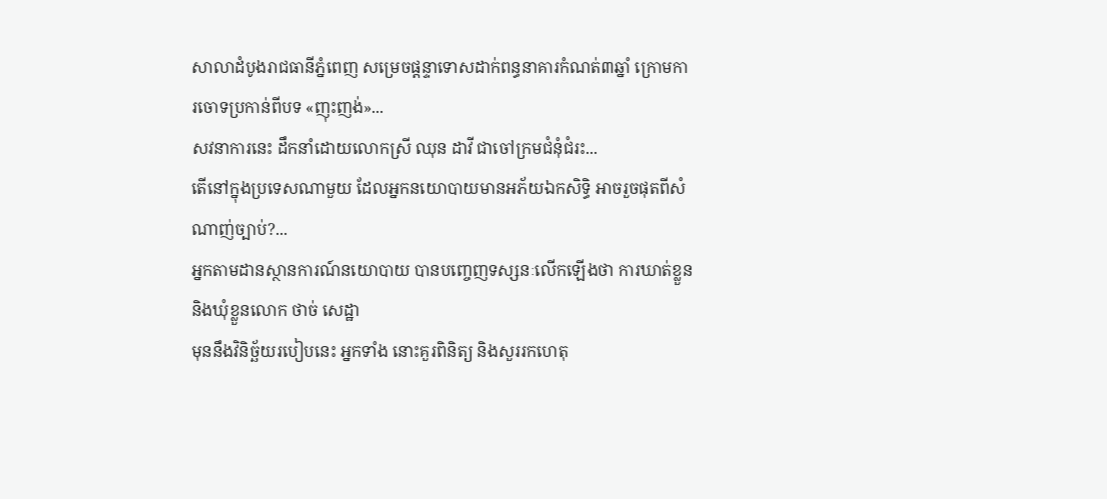សាលាដំបូងរាជធានីភ្នំពេញ សម្រេចផ្ដន្ទាទោសដាក់ពន្ធនាគារកំណត់៣ឆ្នាំ ក្រោមការចោទប្រកាន់ពីបទ «ញុះញង់»...
សវនាការនេះ ដឹកនាំដោយលោកស្រី ឈុន ដាវី ជាចៅក្រមជំនុំជំរះ...
តើនៅក្នុងប្រទេសណាមួយ ដែលអ្នកនយោបាយមានអភ័យឯកសិទ្ធិ អាចរួចផុតពីសំណាញ់ច្បាប់?...
អ្នកតាមដានស្ថានការណ៍នយោបាយ បានបញ្ចេញទស្សនៈលើកឡើងថា ការឃាត់ខ្លួន និងឃុំខ្លួនលោក ថាច់ សេដ្ឋា
មុននឹងវិនិច្ឆ័យរបៀបនេះ អ្នកទាំង នោះគួរពិនិត្យ និងសួររកហេតុ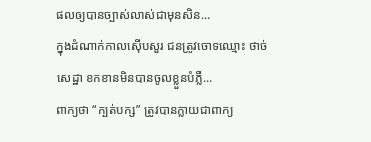ផលឲ្យបានច្បាស់លាស់ជាមុនសិន...
ក្នុងដំណាក់កាលស៊ើបសួរ ជនត្រូវចោទឈ្មោះ ថាច់ សេដ្ឋា ខកខានមិនបានចូលខ្លួនបំភ្លឺ...
ពាក្យថា “ក្បត់បក្ស” ត្រូវបានក្លាយជាពាក្យ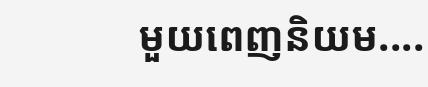មួយពេញនិយម....